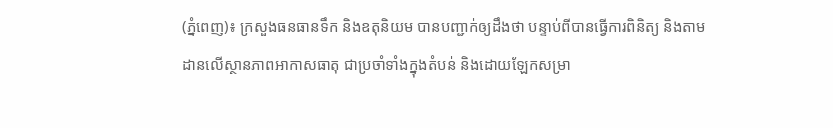(ភ្នំពេញ)៖ ក្រសួងធនធានទឹក និងឧតុនិយម បានបញ្ជាក់ឲ្យដឹងថា បន្ទាប់ពីបានធ្វើការពិនិត្យ និងតាមដានលើស្ថានភាពអាកាសធាតុ ជាប្រចាំទាំងក្នុងតំបន់ និងដោយឡែកសម្រា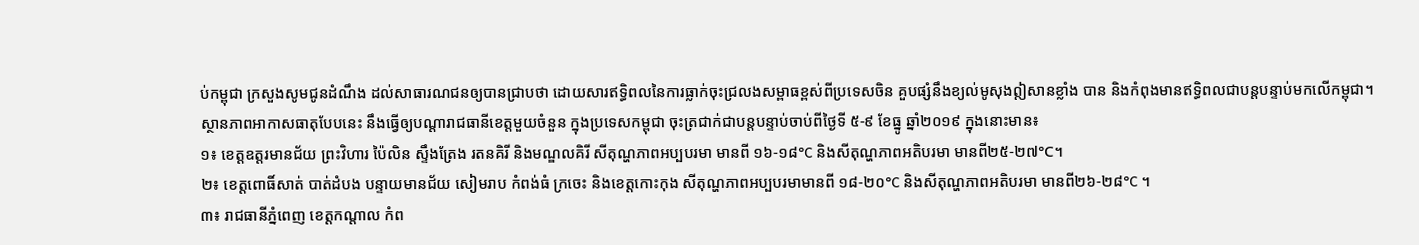ប់កម្ពុជា ក្រសួងសូមជូនដំណឹង ដល់សាធារណជនឲ្យបានជ្រាបថា ដោយសារឥទ្ធិពលនៃការធ្លាក់ចុះជ្រលងសម្ពាធខ្ពស់ពីប្រទេសចិន គួបផ្សំនឹងខ្យល់មូសុងឦសានខ្លាំង បាន និងកំពុងមានឥទ្ធិពលជាបន្តបន្ទាប់មកលើកម្ពុជា។
ស្ថានភាពអាកាសធាតុបែបនេះ នឹងធ្វើឲ្យបណ្តារាជធានីខេត្តមួយចំនួន ក្នុងប្រទេសកម្ពុជា ចុះត្រជាក់ជាបន្តបន្ទាប់ចាប់ពីថ្ងៃទី ៥-៩ ខែធ្នូ ឆ្នាំ២០១៩ ក្នុងនោះមាន៖
១៖ ខេត្តឧត្តរមានជ័យ ព្រះវិហារ ប៉ៃលិន ស្ទឹងត្រែង រតនគិរី និងមណ្ឌលគិរី សីតុណ្ហភាពអប្បបរមា មានពី ១៦-១៨°C និងសីតុណ្ហភាពអតិបរមា មានពី២៥-២៧°C។
២៖ ខេត្តពោធិ៍សាត់ បាត់ដំបង បន្ទាយមានជ័យ សៀមរាប កំពង់ធំ ក្រចេះ និងខេត្តកោះកុង សីតុណ្ហភាពអប្បបរមាមានពី ១៨-២០°C និងសីតុណ្ហភាពអតិបរមា មានពី២៦-២៨°C ។
៣៖ រាជធានីភ្នំពេញ ខេត្តកណ្តាល កំព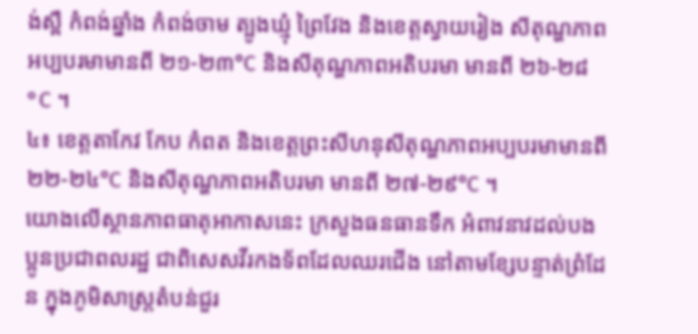ង់ស្ពឺ កំពង់ឆ្នាំង កំពង់ចាម ត្បូងឃ្មុំ ព្រៃវែង និងខេត្តស្វាយរៀង សីតុណ្ហភាពអប្បបរមាមានពី ២១-២៣°C និងសីតុណ្ហភាពអតិបរមា មានពី ២៦-២៨°C ។
៤៖ ខេត្តតាកែវ កែប កំពត និងខេត្តព្រះសីហនុសីតុណ្ហភាពអប្បបរមាមានពី ២២-២៤°C និងសីតុណ្ហភាពអតិបរមា មានពី ២៧-២៩°C ។
យោងលើស្ថានភាពធាតុអាកាសនេះ ក្រសួងធនធានទឹក អំពាវនាវដល់បងប្អូនប្រជាពលរដ្ឋ ជាពិសេសវីរកងទ័ពដែលឈរជើង នៅតាមខ្សែបន្ទាត់ព្រំដែន ក្នុងភូមិសាស្រ្តតំបន់ជួរ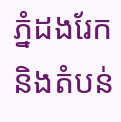ភ្នំដងរែក និងតំបន់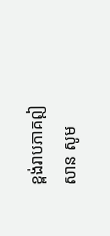ខ្ពង់រាបភាគឦសាន សូម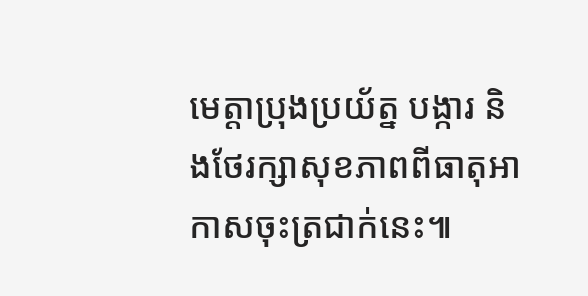មេត្តាប្រុងប្រយ័ត្ន បង្ការ និងថែរក្សាសុខភាពពីធាតុអាកាសចុះត្រជាក់នេះ៕